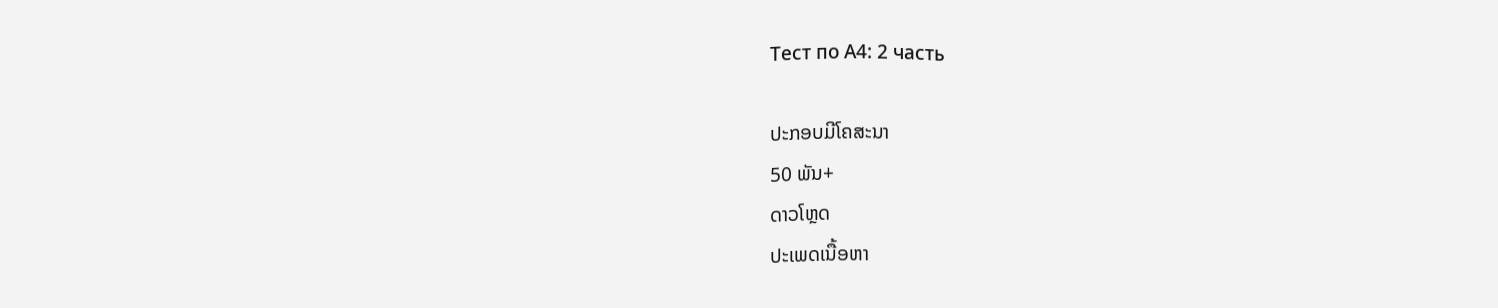Тест по А4: 2 часть

ປະກອບມີໂຄສະນາ
50 ພັນ+
ດາວໂຫຼດ
ປະເພດເນື້ອຫາ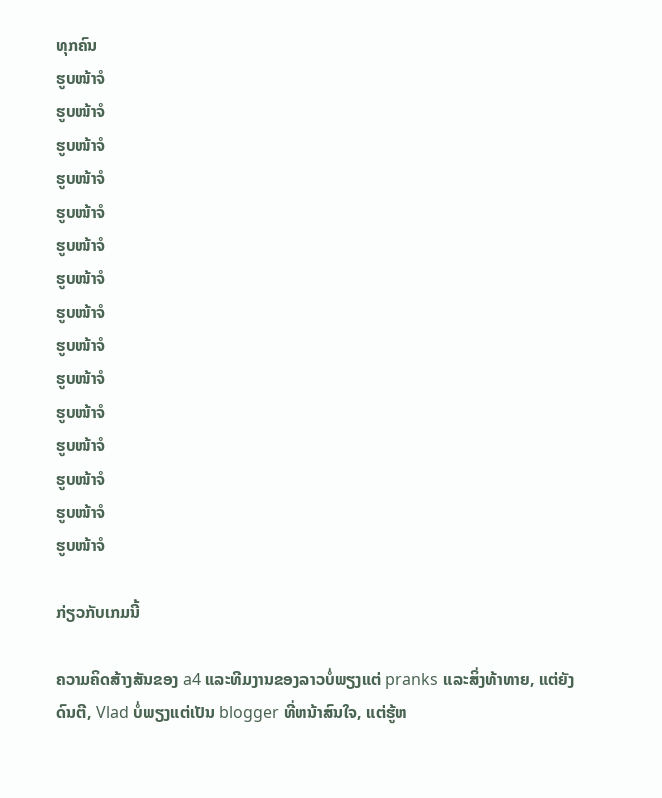ທຸກຄົນ
ຮູບໜ້າຈໍ
ຮູບໜ້າຈໍ
ຮູບໜ້າຈໍ
ຮູບໜ້າຈໍ
ຮູບໜ້າຈໍ
ຮູບໜ້າຈໍ
ຮູບໜ້າຈໍ
ຮູບໜ້າຈໍ
ຮູບໜ້າຈໍ
ຮູບໜ້າຈໍ
ຮູບໜ້າຈໍ
ຮູບໜ້າຈໍ
ຮູບໜ້າຈໍ
ຮູບໜ້າຈໍ
ຮູບໜ້າຈໍ

ກ່ຽວກັບເກມນີ້

ຄວາມຄິດສ້າງສັນຂອງ a4 ແລະທີມງານຂອງລາວບໍ່ພຽງແຕ່ pranks ແລະສິ່ງທ້າທາຍ, ແຕ່ຍັງດົນຕີ, Vlad ບໍ່ພຽງແຕ່ເປັນ blogger ທີ່ຫນ້າສົນໃຈ, ແຕ່ຮູ້ຫ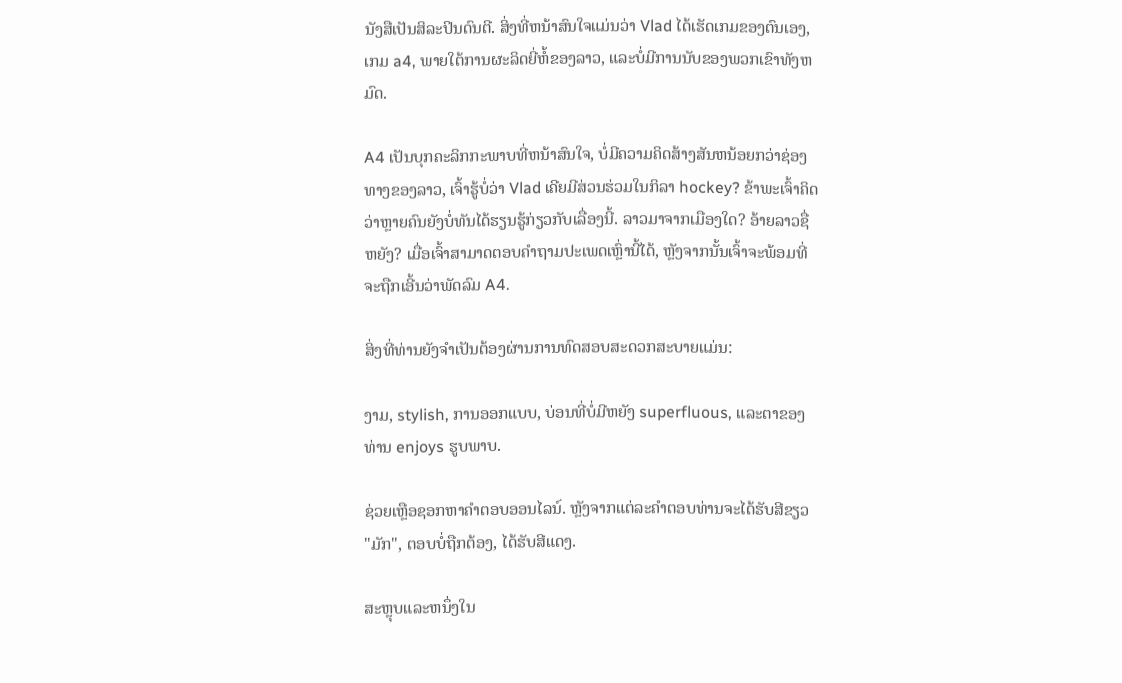ນັງສືເປັນສິລະປິນດົນຕີ. ສິ່ງທີ່ຫນ້າສົນໃຈແມ່ນວ່າ Vlad ໄດ້ເຮັດເກມຂອງຕົນເອງ, ເກມ a4, ພາຍໃຕ້ການຜະລິດຍີ່ຫໍ້ຂອງລາວ, ແລະບໍ່ມີການນັບຂອງພວກເຂົາທັງຫມົດ.

A4 ເປັນບຸກຄະລິກກະພາບທີ່ຫນ້າສົນໃຈ, ບໍ່ມີຄວາມຄິດສ້າງສັນຫນ້ອຍກວ່າຊ່ອງທາງຂອງລາວ, ເຈົ້າຮູ້ບໍ່ວ່າ Vlad ເຄີຍມີສ່ວນຮ່ວມໃນກິລາ hockey? ຂ້າພະເຈົ້າຄິດວ່າຫຼາຍຄົນຍັງບໍ່ທັນໄດ້ຮຽນຮູ້ກ່ຽວກັບເລື່ອງນີ້. ລາວມາຈາກເມືອງໃດ? ອ້າຍລາວຊື່ຫຍັງ? ເມື່ອເຈົ້າສາມາດຕອບຄໍາຖາມປະເພດເຫຼົ່ານີ້ໄດ້, ຫຼັງຈາກນັ້ນເຈົ້າຈະພ້ອມທີ່ຈະຖືກເອີ້ນວ່າພັດລົມ A4.

ສິ່ງທີ່ທ່ານຍັງຈໍາເປັນຕ້ອງຜ່ານການທົດສອບສະດວກສະບາຍແມ່ນ:

ງາມ, stylish, ການອອກແບບ, ບ່ອນທີ່ບໍ່ມີຫຍັງ superfluous, ແລະຕາຂອງທ່ານ enjoys ຮູບພາບ.

ຊ່ວຍເຫຼືອຊອກຫາຄໍາຕອບອອນໄລນ໌. ຫຼັງຈາກແຕ່ລະຄໍາຕອບທ່ານຈະໄດ້ຮັບສີຂຽວ "ມັກ", ຕອບບໍ່ຖືກຕ້ອງ, ໄດ້ຮັບສີແດງ.

ສະຫຼຸບແລະຫນຶ່ງໃນ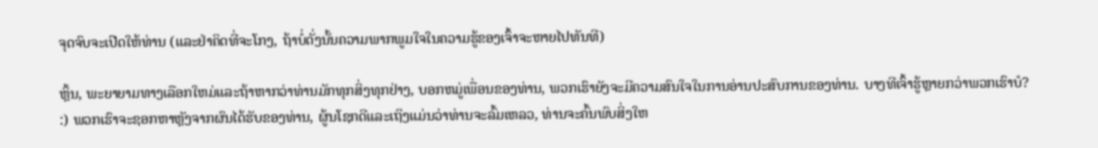ຈຸດຈົບຈະເປີດໃຫ້ທ່ານ (ແລະຢ່າຄິດທີ່ຈະໂກງ, ຖ້າບໍ່ດັ່ງນັ້ນຄວາມພາກພູມໃຈໃນຄວາມຮູ້ຂອງເຈົ້າຈະຫາຍໄປທັນທີ)

ຫຼິ້ນ, ພະຍາຍາມທາງເລືອກໃຫມ່ແລະຖ້າຫາກວ່າທ່ານມັກທຸກສິ່ງທຸກຢ່າງ, ບອກຫມູ່ເພື່ອນຂອງທ່ານ, ພວກເຮົາຍັງຈະມີຄວາມສົນໃຈໃນການອ່ານປະສົບການຂອງທ່ານ. ບາງທີເຈົ້າຮູ້ຫຼາຍກວ່າພວກເຮົາບໍ? :) ພວກເຮົາຈະຊອກຫາຫຼັງຈາກຜົນໄດ້ຮັບຂອງທ່ານ, ຜູ້ນໂຊກດີແລະເຖິງແມ່ນວ່າທ່ານຈະລົ້ມເຫລວ, ທ່ານຈະຄົ້ນພົບສິ່ງໃຫ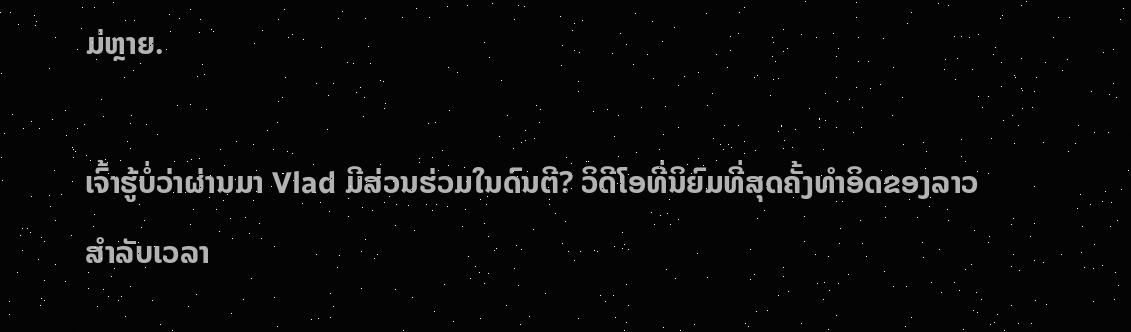ມ່ຫຼາຍ.

ເຈົ້າຮູ້ບໍ່ວ່າຜ່ານມາ Vlad ມີສ່ວນຮ່ວມໃນດົນຕີ? ວິດີໂອທີ່ນິຍົມທີ່ສຸດຄັ້ງທໍາອິດຂອງລາວສໍາລັບເວລາ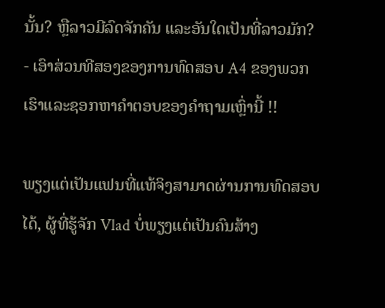ນັ້ນ? ຫຼືລາວມີລົດຈັກຄັນ ແລະອັນໃດເປັນທີ່ລາວມັກ? - ເອົາສ່ວນທີສອງຂອງການທົດສອບ A4 ຂອງພວກເຮົາແລະຊອກຫາຄໍາຕອບຂອງຄໍາຖາມເຫຼົ່ານີ້ !!

ພຽງແຕ່ເປັນແຟນທີ່ແທ້ຈິງສາມາດຜ່ານການທົດສອບໄດ້, ຜູ້ທີ່ຮູ້ຈັກ Vlad ບໍ່ພຽງແຕ່ເປັນຄົນສ້າງ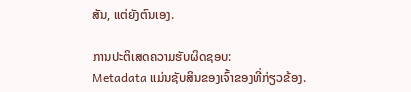ສັນ, ແຕ່ຍັງຕົນເອງ.

ການປະຕິເສດຄວາມຮັບຜິດຊອບ:
Metadata ແມ່ນຊັບສິນຂອງເຈົ້າຂອງທີ່ກ່ຽວຂ້ອງ.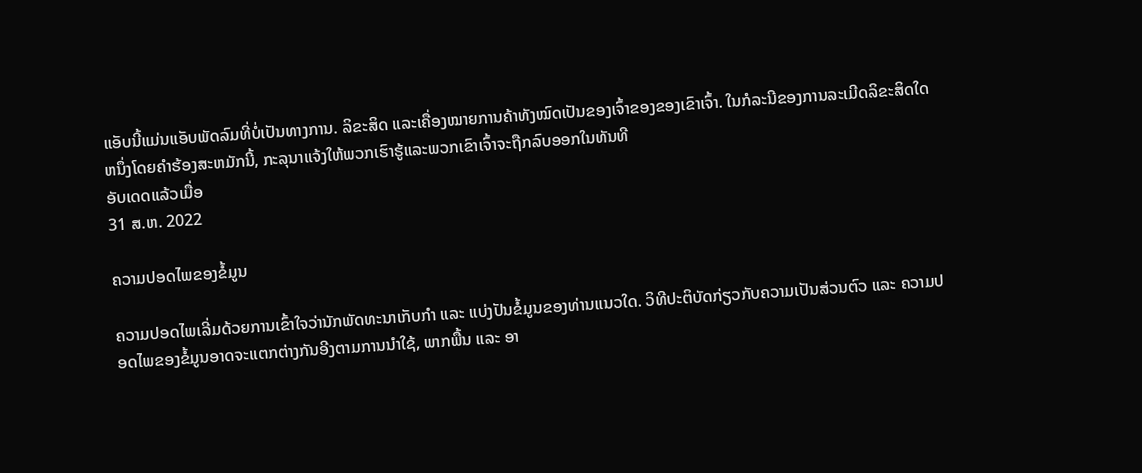ແອັບນີ້ແມ່ນແອັບພັດລົມທີ່ບໍ່ເປັນທາງການ. ລິຂະສິດ ແລະເຄື່ອງໝາຍການຄ້າທັງໝົດເປັນຂອງເຈົ້າຂອງຂອງເຂົາເຈົ້າ. ໃນກໍລະນີຂອງການລະເມີດລິຂະສິດໃດຫນຶ່ງໂດຍຄໍາຮ້ອງສະຫມັກນີ້, ກະລຸນາແຈ້ງໃຫ້ພວກເຮົາຮູ້ແລະພວກເຂົາເຈົ້າຈະຖືກລົບອອກໃນທັນທີ
ອັບເດດແລ້ວເມື່ອ
31 ສ.ຫ. 2022

ຄວາມປອດໄພຂອງຂໍ້ມູນ

ຄວາມປອດໄພເລີ່ມດ້ວຍການເຂົ້າໃຈວ່ານັກພັດທະນາເກັບກຳ ແລະ ແບ່ງປັນຂໍ້ມູນຂອງທ່ານແນວໃດ. ວິທີປະຕິບັດກ່ຽວກັບຄວາມເປັນສ່ວນຕົວ ແລະ ຄວາມປອດໄພຂອງຂໍ້ມູນອາດຈະແຕກຕ່າງກັນອີງຕາມການນຳໃຊ້, ພາກພື້ນ ແລະ ອາ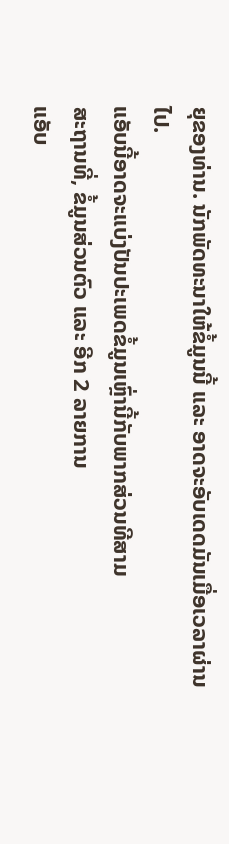ຍຸຂອງທ່ານ. ນັກພັດທະນາໃຫ້ຂໍ້ມູນນີ້ ແລະ ອາດຈະອັບເດດມັນເມື່ອເວລາຜ່ານໄປ.
ແອັບນີ້ອາດຈະແບ່ງປັນປະເພດຂໍ້ມູນເຫຼົ່ານີ້ກັບພາກສ່ວນທີສາມ
ສະຖານທີ່, ຂໍ້ມູນສ່ວນຕົວ ແລະ ອີກ 2 ລາຍການ
ແອັບ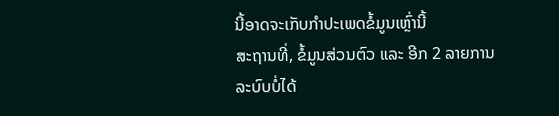ນີ້ອາດຈະເກັບກຳປະເພດຂໍ້ມູນເຫຼົ່ານີ້
ສະຖານທີ່, ຂໍ້ມູນສ່ວນຕົວ ແລະ ອີກ 2 ລາຍການ
ລະບົບບໍ່ໄດ້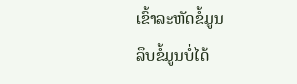ເຂົ້າລະຫັດຂໍ້ມູນ
ລຶບຂໍ້ມູນບໍ່ໄດ້